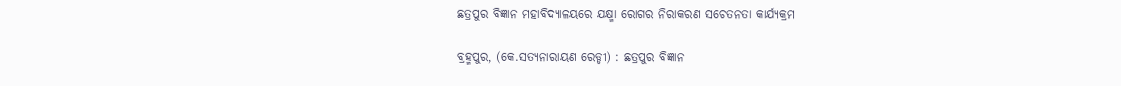ଛତ୍ରପୁର ବିଜ୍ଞାନ ମହାବିଦ୍ୟାଳୟରେ ଯକ୍ଷ୍ମା ରୋଗର ନିରାକରଣ ସଚେତନତା କାର୍ଯ୍ୟକ୍ରମ

ବ୍ରହ୍ମପୁର, (କେ.ସତ୍ୟନାରାୟଣ ରେଡ୍ଡୀ) : ଛତ୍ରପୁର ବିଜ୍ଞାନ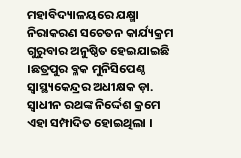ମହାବିଦ୍ୟାଳୟରେ ଯକ୍ଷ୍ମା ନିରାକରଣ ସଚେତନ କାର୍ଯ୍ୟକ୍ରମ ଗୁରୁବାର ଅନୁଷ୍ଠିତ ହେଇଯାଇଛି ।ଛତ୍ରପୁର ବ୍ଳକ ମୁନିସିପେଣ୍ଠ ସ୍ଵାସ୍ଥ୍ୟକେନ୍ଦ୍ରର ଅଧୀକ୍ଷକ ଡ଼ା. ସ୍ଵାଧୀନ ରଥଙ୍କ ନିର୍ଦ୍ଦେଶ କ୍ରମେ ଏହା ସମ୍ପାଦିତ ହୋଇଥିଲା ।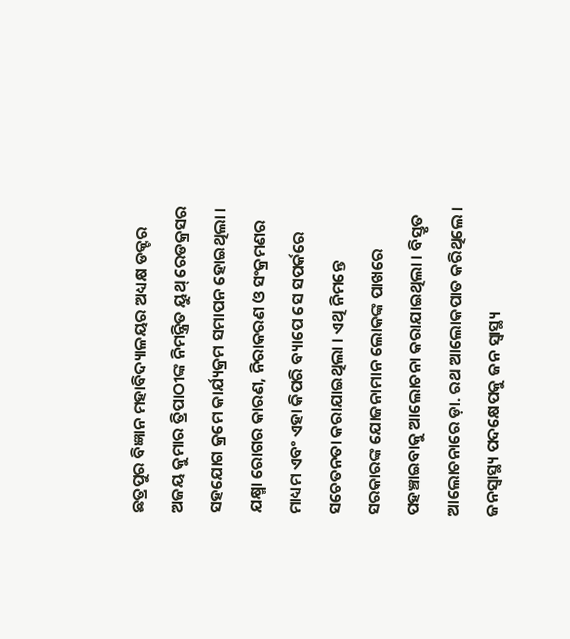ଛତ୍ରପୁର ବିଜ୍ଞାନ ମହାବିଦ୍ୟାଳୟର ଅଧ୍ୟକ୍ଷ ଡକ୍ଟର ଅଜୟ କୁମାର ତ୍ରିପାଠୀଙ୍କ ନିମନ୍ତ୍ରିତ ୟୁଥ୍ ରେଡକ୍ରସର ସହଯୋଗ କ୍ରମେ କାର୍ଯ୍ୟକ୍ରମ ସମାପନ ହୋଇଥିଲା । ଯକ୍ଷ୍ମା ରୋଗର କାରଣ, ନିରାକରଣ ଓ ସଂକ୍ରମଣର ମାଧ୍ୟମ ଏବଂ ଏହା କିପରି ବ୍ୟାପେ ସେ ସପର୍କରେ ସଚେତନତା କରାଯାଇଥିଲା । ଏଥି ନିମନ୍ତେ ସରକାରଙ୍କ ଯୋଜନାମାନ ଲୋକଙ୍କ ପାଖରେ ପହଞ୍ଚାଇବାକୁ ଆଲୋଚନା କରାଯାଇଥିଲା । ବିସ୍ତୃତ ଆଲୋଚନାରେ ଡ଼ା. ରଥ ଆଲୋକପାତ କରିଥିଲେ । ଜନସ୍ଵାସ୍ଥ୍ୟ ପଦକ୍ଷେପକୁ ଜନ ସ୍ୱାସ୍ଥ୍ୟ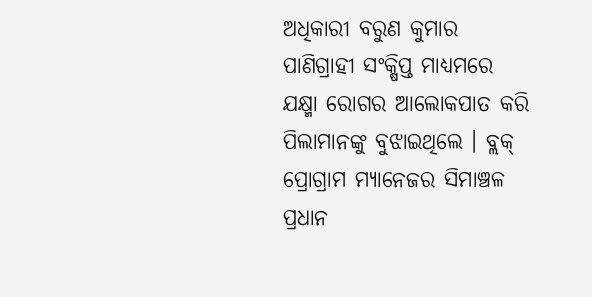ଅଧିକାରୀ ବରୁଣ କୁମାର ପାଣିଗ୍ରାହୀ ସଂକ୍ଷିପ୍ତ ମାଧ୍ୟମରେ ଯକ୍ଷ୍ମା ରୋଗର ଆଲୋକପାତ କରି ପିଲାମାନଙ୍କୁ ବୁଝାଇଥିଲେ । ବ୍ଲକ୍ ପ୍ରୋଗ୍ରାମ ମ୍ୟାନେଜର ସିମାଞ୍ଚଳ ପ୍ରଧାନ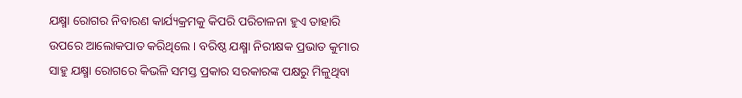ଯକ୍ଷ୍ମା ରୋଗର ନିବାରଣ କାର୍ଯ୍ୟକ୍ରମକୁ କିପରି ପରିଚାଳନା ହୁଏ ତାହାରି ଉପରେ ଆଲୋକପାତ କରିଥିଲେ । ବରିଷ୍ଠ ଯକ୍ଷ୍ମା ନିରୀକ୍ଷକ ପ୍ରଭାତ କୁମାର ସାହୁ ଯକ୍ଷ୍ମା ରୋଗରେ କିଭଳି ସମସ୍ତ ପ୍ରକାର ସରକାରଙ୍କ ପକ୍ଷରୁ ମିଳୁଥିବା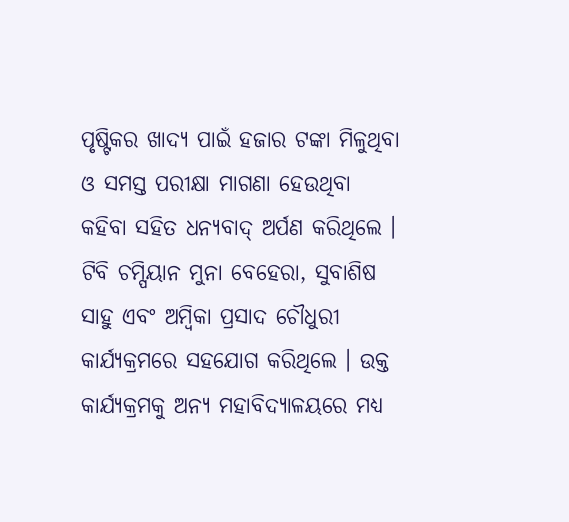ପୃଷ୍ଟିକର ଖାଦ୍ୟ ପାଇଁ ହଜାର ଟଙ୍କା ମିଳୁଥିବା ଓ ସମସ୍ତ ପରୀକ୍ଷା ମାଗଣା ହେଉଥିବା କହିବା ସହିତ ଧନ୍ୟବାଦ୍ ଅର୍ପଣ କରିଥିଲେ । ଟିବି ଚମ୍ପିୟାନ ମୁନା ବେହେରା, ସୁବାଶିଷ ସାହୁ ଏବଂ ଅମ୍ବିକା ପ୍ରସାଦ ଚୌଧୁରୀ କାର୍ଯ୍ୟକ୍ରମରେ ସହଯୋଗ କରିଥିଲେ । ଉକ୍ତ କାର୍ଯ୍ୟକ୍ରମକୁ ଅନ୍ୟ ମହାବିଦ୍ୟାଳୟରେ ମଧ୍ୟ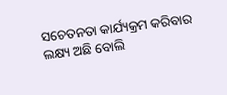ସଚେତନତା କାର୍ଯ୍ୟକ୍ରମ କରିବାର ଲକ୍ଷ୍ୟ ଅଛି ବୋଲି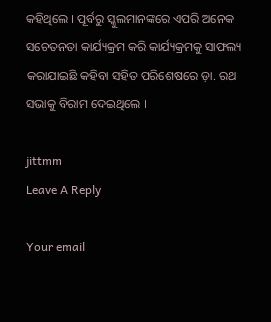କହିଥିଲେ । ପୂର୍ବରୁ ସ୍କୁଲମାନଙ୍କରେ ଏପରି ଅନେକ ସଚେତନତା କାର୍ଯ୍ୟକ୍ରମ କରି କାର୍ଯ୍ୟକ୍ରମକୁ ସାଫଲ୍ୟ କରାଯାଇଛି କହିବା ସହିତ ପରିଶେଷରେ ଡ଼ା. ରଥ ସଭାକୁ ବିରାମ ଦେଇଥିଲେ ।

jittmm
Leave A Reply

Your email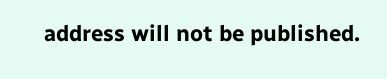address will not be published.